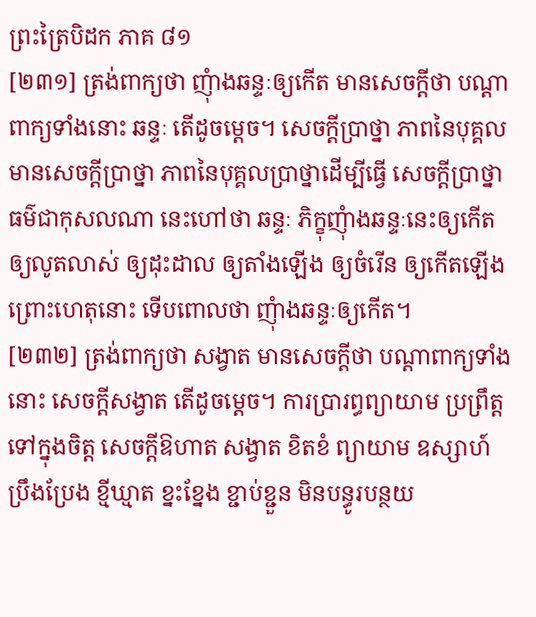ព្រះត្រៃបិដក ភាគ ៨១
[២៣១] ត្រង់ពាក្យថា ញុំាងឆន្ទៈឲ្យកើត មានសេចក្តីថា បណ្តាពាក្យទាំងនោះ ឆន្ទៈ តើដូចម្តេច។ សេចក្តីប្រាថ្នា ភាពនៃបុគ្គលមានសេចក្តីប្រាថ្នា ភាពនៃបុគ្គលប្រាថ្នាដើម្បីធ្វើ សេចក្តីប្រាថ្នា ធម៌ជាកុសលណា នេះហៅថា ឆន្ទៈ ភិក្ខុញុំាងឆន្ទៈនេះឲ្យកើត ឲ្យលូតលាស់ ឲ្យដុះដាល ឲ្យតាំងឡើង ឲ្យចំរើន ឲ្យកើតឡើង ព្រោះហេតុនោះ ទើបពោលថា ញុំាងឆន្ទៈឲ្យកើត។
[២៣២] ត្រង់ពាក្យថា សង្វាត មានសេចក្តីថា បណ្តាពាក្យទាំងនោះ សេចក្តីសង្វាត តើដូចម្តេច។ ការប្រារព្ធព្យាយាម ប្រព្រឹត្តទៅក្នុងចិត្ត សេចក្តីឱហាត សង្វាត ខិតខំ ព្យាយាម ឧស្សាហ៍ ប្រឹងប្រែង ខ្មីឃ្មាត ខ្នះខ្នែង ខ្ជាប់ខ្ជួន មិនបន្ធូរបន្ថយ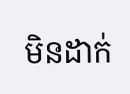មិនដាក់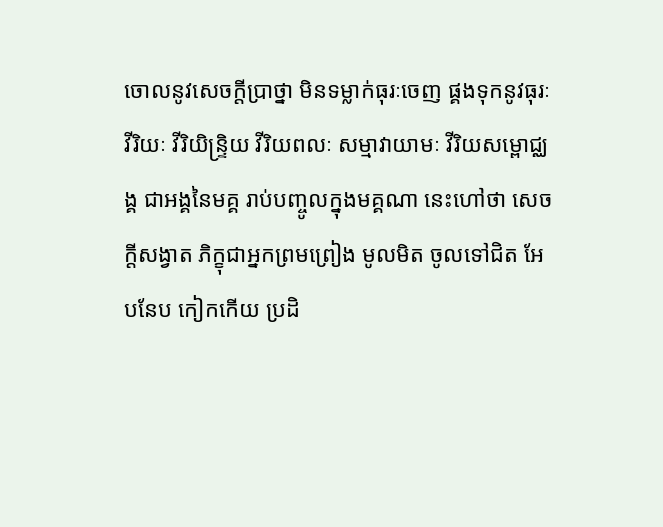ចោលនូវសេចក្តីប្រាថ្នា មិនទម្លាក់ធុរៈចេញ ផ្គងទុកនូវធុរៈ វីរិយៈ វីរិយិន្ទ្រិយ វីរិយពលៈ សម្មាវាយាមៈ វីរិយសម្ពោជ្ឈង្គ ជាអង្គនៃមគ្គ រាប់បញ្ចូលក្នុងមគ្គណា នេះហៅថា សេចក្តីសង្វាត ភិក្ខុជាអ្នកព្រមព្រៀង មូលមិត ចូលទៅជិត អែបនែប កៀកកើយ ប្រដិ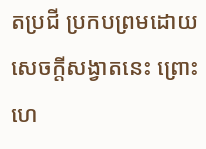តប្រជី ប្រកបព្រមដោយសេចក្តីសង្វាតនេះ ព្រោះហេ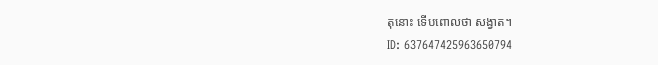តុនោះ ទើបពោលថា សង្វាត។
ID: 637647425963650794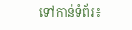ទៅកាន់ទំព័រ៖